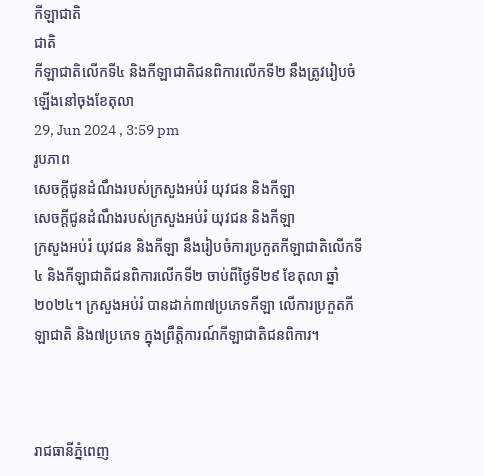កីឡាជាតិ
ជាតិ
កីឡាជាតិលើកទី៤ និងកីឡាជាតិជនពិការលើកទី២ នឹងត្រូវរៀបចំឡើងនៅចុងខែតុលា
29, Jun 2024 , 3:59 pm
រូបភាព
សេចក្ដីជូនដំណឹងរបស់ក្រសួងអប់រំ យុវជន និងកីឡា
សេចក្ដីជូនដំណឹងរបស់ក្រសួងអប់រំ យុវជន និងកីឡា
ក្រសួងអប់រំ យុវជន និងកីឡា នឹងរៀបចំការប្រកួតកីឡាជាតិលើកទី៤ និងកីឡាជាតិជនពិការលើកទី២ ចាប់ពីថ្ងៃទី២៩ ខែតុលា ឆ្នាំ២០២៤។ ក្រសួងអប់រំ បានដាក់៣៧ប្រភេទកីឡា លើការប្រកួតកីឡាជាតិ និង៧ប្រភេទ ក្នុងព្រឹត្តិការណ៍កីឡាជាតិជនពិការ។



រាជធានីភ្នំពេញ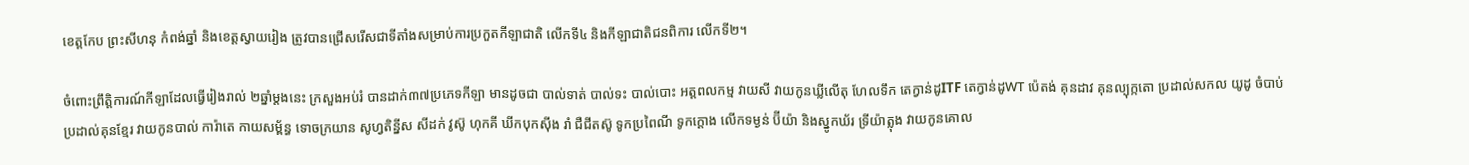ខេត្តកែប ព្រះសីហនុ កំពង់ឆ្នាំ និងខេត្តស្វាយរៀង ត្រូវបានជ្រើសរើសជាទីតាំងសម្រាប់ការប្រកួតកីឡាជាតិ លើកទី៤ និងកីឡាជាតិជនពិការ លើកទី២។

ចំពោះព្រឹត្តិការណ៍កីឡាដែលធ្វើរៀងរាល់ ២ឆ្នាំម្ដងនេះ ក្រសួងអប់រំ បានដាក់៣៧ប្រភេទកីឡា មានដូចជា បាល់ទាត់ បាល់ទះ បាល់បោះ អត្ដពលកម្ម វាយសី វាយកូនឃ្លីលើតុ ហែលទឹក តេក្វាន់ដូITF តេក្វាន់ដូWT ប៉េតង់ គុនដាវ គុនល្បុក្កតោ ប្រដាល់សកល យូដូ ចំបាប់ ប្រដាល់គុនខ្មែរ វាយកូនបាល់ ការ៉ាតេ កាយសម្ព័ន្ធ ទោចក្រយាន សូហ្វតិន្នីស សីដក់ វូស៊ូ ហុកគី ឃីកបុកស៊ីង រាំ ជឺជីតស៊ូ ទូកប្រពៃណី ទូកក្ដោង លើកទម្ងន់ ប៊ីយ៉ា និងស្នូកឃ័រ ទ្រីយ៉ាត្លុង វាយកូនគោល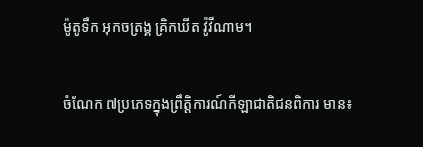ម៉ូតូទឹក អុកចត្រង្គ គ្រិកឃីត វ៉ូវីណាម។

ចំណែក ៧ប្រភេទក្នុងព្រឹត្តិការណ៍កីឡាជាតិជនពិការ មាន៖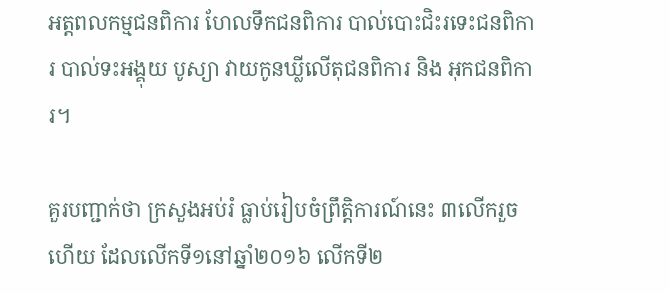អត្ដពលកម្មជនពិការ ហែលទឹកជនពិការ បាល់បោះជិះរទេះជនពិការ បាល់ទះអង្គុយ បូស្យា វាយកូនឃ្លីលើតុជនពិការ និង អុកជនពិការ។

គួរបញ្ជាក់ថា ក្រសួងអប់រំ ធ្លាប់រៀបចំព្រឹត្តិការណ៍នេះ ៣លើករួចហើយ ដែលលើកទី១នៅឆ្នាំ២០១៦ លើកទី២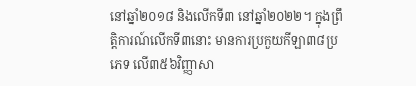នៅឆ្នាំ២០១៨ និងលើកទី៣ នៅឆ្នាំ២០២២។ ក្នុងព្រឹត្តិការណ៍លើកទី៣នោះ មានការប្រកួយកីឡា៣៨ប្រភេទ លើ៣៥៦វិញ្ញាសា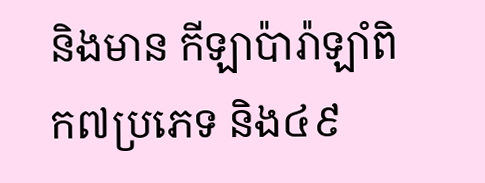និងមាន កីឡាប៉ារ៉ាឡាំពិក៧ប្រភេទ និង៤៩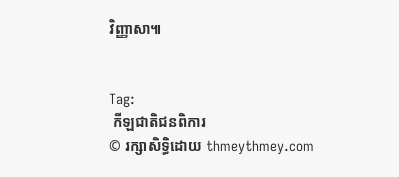វិញ្ញាសា៕


Tag:
 កីឡជាតិជនពិការ
© រក្សាសិទ្ធិដោយ thmeythmey.com